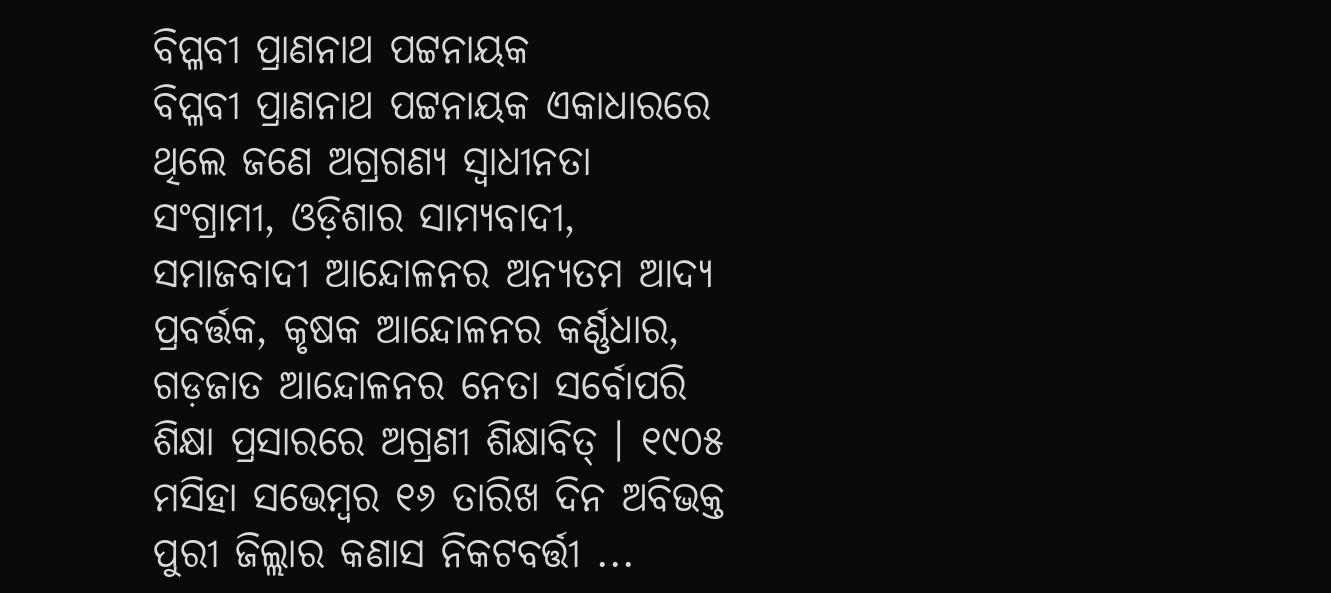ବିପ୍ଳବୀ ପ୍ରାଣନାଥ ପଟ୍ଟନାୟକ
ବିପ୍ଳବୀ ପ୍ରାଣନାଥ ପଟ୍ଟନାୟକ ଏକାଧାରରେ ଥିଲେ ଜଣେ ଅଗ୍ରଗଣ୍ୟ ସ୍ୱାଧୀନତା ସଂଗ୍ରାମୀ, ଓଡ଼ିଶାର ସାମ୍ୟବାଦୀ, ସମାଜବାଦୀ ଆନ୍ଦୋଳନର ଅନ୍ୟତମ ଆଦ୍ୟ ପ୍ରବର୍ତ୍ତକ, କୃଷକ ଆନ୍ଦୋଳନର କର୍ଣ୍ଣଧାର, ଗଡ଼ଜାତ ଆନ୍ଦୋଳନର ନେତା ସର୍ବୋପରି ଶିକ୍ଷା ପ୍ରସାରରେ ଅଗ୍ରଣୀ ଶିକ୍ଷାବିତ୍ । ୧୯୦୫ ମସିହା ସଭେମ୍ବର ୧୬ ତାରିଖ ଦିନ ଅବିଭକ୍ତ ପୁରୀ ଜିଲ୍ଲାର କଣାସ ନିକଟବର୍ତ୍ତୀ ...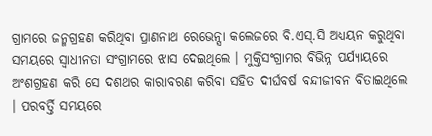ଗ୍ରାମରେ ଜନ୍ମଗ୍ରହଣ କରିଥିବା ପ୍ରାଣନାଥ ରେଭେନ୍ସା କଲେଜରେ ବି.ଏସ୍.ସି ଅଧ୍ୟୟନ କରୁଥିବା ସମୟରେ ସ୍ୱାଧୀନତା ସଂଗ୍ରାମରେ ଝାସ ଦେଇଥିଲେ । ମୁକ୍ତିସଂଗ୍ରାମର ବିଭିନ୍ନ ପର୍ଯ୍ୟାୟରେ ଅଂଶଗ୍ରହଣ କରି ସେ ଦଶଥର କାରାବରଣ କରିବା ସହିତ ଦୀର୍ଘବର୍ଷ ବନ୍ଦୀଜୀବନ ବିତାଇଥିଲେ । ପରବର୍ତ୍ତି ସମୟରେ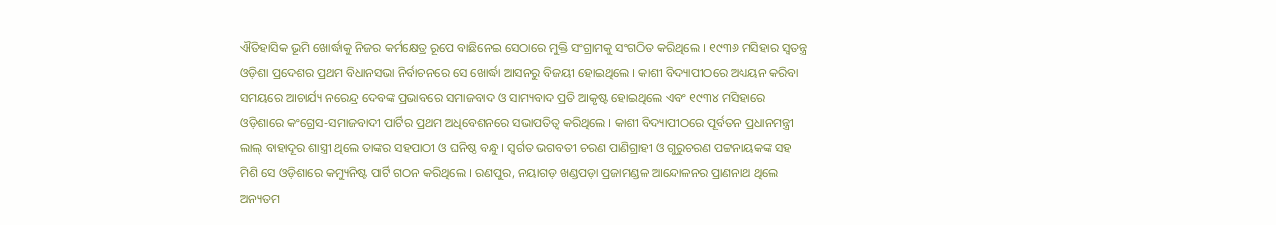ଐତିହାସିକ ଭୂମି ଖୋର୍ଦ୍ଧାକୁ ନିଜର କର୍ମକ୍ଷେତ୍ର ରୂପେ ବାଛିନେଇ ସେଠାରେ ମୁକ୍ତି ସଂଗ୍ରାମକୁ ସଂଗଠିତ କରିଥିଲେ । ୧୯୩୬ ମସିହାର ସ୍ୱତନ୍ତ୍ର ଓଡ଼ିଶା ପ୍ରଦେଶର ପ୍ରଥମ ବିଧାନସଭା ନିର୍ବାଚନରେ ସେ ଖୋର୍ଦ୍ଧା ଆସନରୁ ବିଜୟୀ ହୋଇଥିଲେ । କାଶୀ ବିଦ୍ୟାପୀଠରେ ଅଧ୍ୟୟନ କରିବା ସମୟରେ ଆଚାର୍ଯ୍ୟ ନରେନ୍ଦ୍ର ଦେବଙ୍କ ପ୍ରଭାବରେ ସମାଜବାଦ ଓ ସାମ୍ୟବାଦ ପ୍ରତି ଆକୃଷ୍ଟ ହୋଇଥିଲେ ଏବଂ ୧୯୩୪ ମସିହାରେ ଓଡ଼ିଶାରେ କଂଗ୍ରେସ-ସମାଜବାଦୀ ପାର୍ଟିର ପ୍ରଥମ ଅଧିବେଶନରେ ସଭାପତିତ୍ୱ କରିଥିଲେ । କାଶୀ ବିଦ୍ୟାପୀଠରେ ପୂର୍ବତନ ପ୍ରଧାନମନ୍ତ୍ରୀ ଲାଲ୍ ବାହାଦୂର ଶାସ୍ତ୍ରୀ ଥିଲେ ତାଙ୍କର ସହପାଠୀ ଓ ଘନିଷ୍ଠ ବନ୍ଧୁ । ସ୍ୱର୍ଗତ ଭଗବତୀ ଚରଣ ପାଣିଗ୍ରାହୀ ଓ ଗୁରୁଚରଣ ପଟ୍ଟନାୟକଙ୍କ ସହ ମିଶି ସେ ଓଡ଼ିଶାରେ କମ୍ୟୁନିଷ୍ଟ ପାର୍ଟି ଗଠନ କରିଥିଲେ । ରଣପୁର, ନୟାଗଡ଼ ଖଣ୍ଡପଡ଼ା ପ୍ରଜାମଣ୍ଡଳ ଆନ୍ଦୋଳନର ପ୍ରାଣନାଥ ଥିଲେ ଅନ୍ୟତମ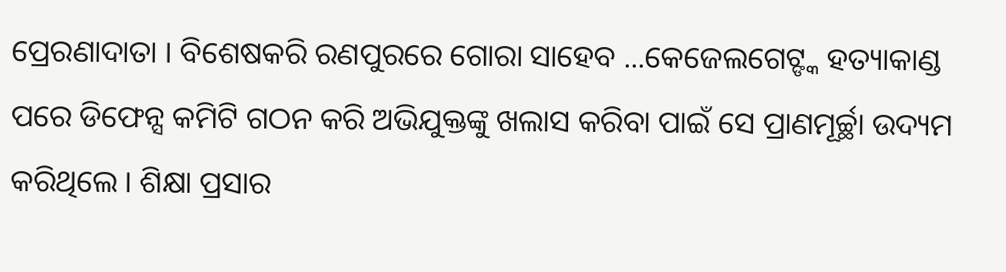ପ୍ରେରଣାଦାତା । ବିଶେଷକରି ରଣପୁରରେ ଗୋରା ସାହେବ ...କେଜେଲଗେଟ୍ଙ୍କ ହତ୍ୟାକାଣ୍ଡ ପରେ ଡିଫେନ୍ସ କମିଟି ଗଠନ କରି ଅଭିଯୁକ୍ତଙ୍କୁ ଖଲାସ କରିବା ପାଇଁ ସେ ପ୍ରାଣମୂର୍ଚ୍ଛା ଉଦ୍ୟମ କରିଥିଲେ । ଶିକ୍ଷା ପ୍ରସାର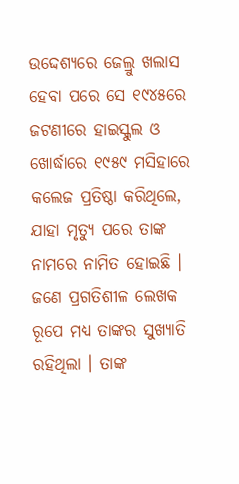ଉଦ୍ଦେଶ୍ୟରେ ଜେଲ୍ରୁ ଖଲାସ ହେବା ପରେ ସେ ୧୯୪୫ରେ ଜଟଣୀରେ ହାଇସ୍କୁଲ ଓ ଖୋର୍ଦ୍ଧାରେ ୧୯୫୯ ମସିହାରେ କଲେଜ ପ୍ରତିଷ୍ଠା କରିଥିଲେ, ଯାହା ମୃତ୍ୟୁ ପରେ ତାଙ୍କ ନାମରେ ନାମିତ ହୋଇଛି । ଜଣେ ପ୍ରଗତିଶୀଳ ଲେଖକ ରୂପେ ମଧ୍ୟ ତାଙ୍କର ସୁଖ୍ୟାତି ରହିଥିଲା । ତାଙ୍କ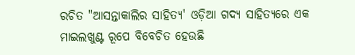ରଚିତ "ଆସନ୍ତାକାଲିର ସାହିତ୍ୟ' ଓଡ଼ିଆ ଗଦ୍ୟ ସାହିତ୍ୟରେ ଏକ ମାଇଲଖୁଣ୍ଟ ରୂପେ ବିବେଚିତ ହେଉଛି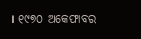। ୧୯୭୦ ଅକେଫାବର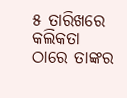୫ ତାରିଖରେ କଲିକତା ଠାରେ ତାଙ୍କର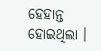ହେହାନ୍ତ ହୋଇଥିଲା ।